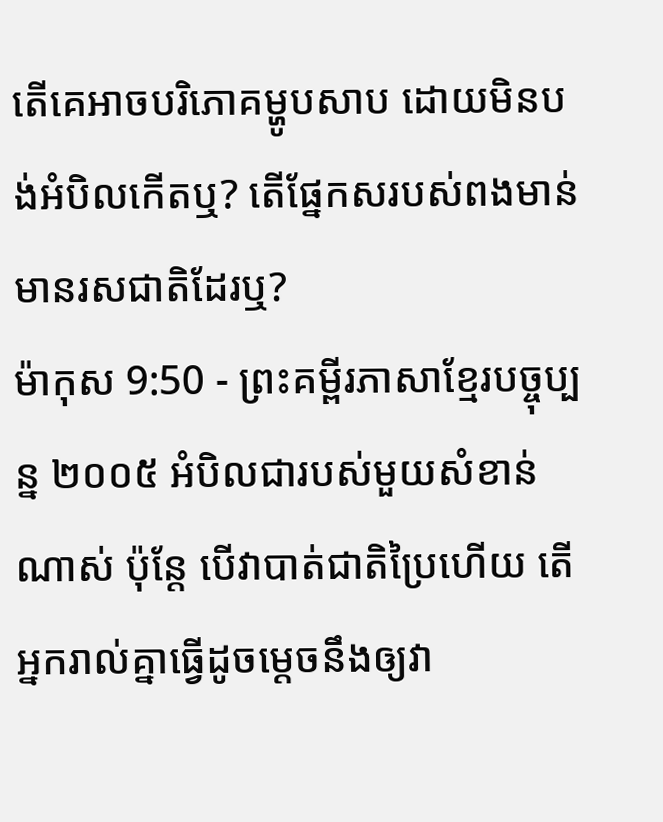តើគេអាចបរិភោគម្ហូបសាប ដោយមិនបង់អំបិលកើតឬ? តើផ្នែកសរបស់ពងមាន់មានរសជាតិដែរឬ?
ម៉ាកុស 9:50 - ព្រះគម្ពីរភាសាខ្មែរបច្ចុប្បន្ន ២០០៥ អំបិលជារបស់មួយសំខាន់ណាស់ ប៉ុន្តែ បើវាបាត់ជាតិប្រៃហើយ តើអ្នករាល់គ្នាធ្វើដូចម្ដេចនឹងឲ្យវា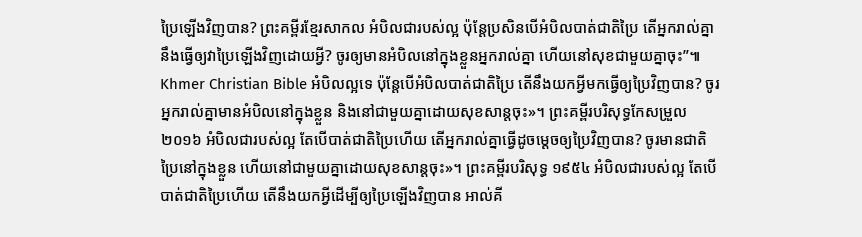ប្រៃឡើងវិញបាន? ព្រះគម្ពីរខ្មែរសាកល អំបិលជារបស់ល្អ ប៉ុន្តែប្រសិនបើអំបិលបាត់ជាតិប្រៃ តើអ្នករាល់គ្នានឹងធ្វើឲ្យវាប្រៃឡើងវិញដោយអ្វី? ចូរឲ្យមានអំបិលនៅក្នុងខ្លួនអ្នករាល់គ្នា ហើយនៅសុខជាមួយគ្នាចុះ”៕ Khmer Christian Bible អំបិលល្អទេ ប៉ុន្ដែបើអំបិលបាត់ជាតិប្រៃ តើនឹងយកអ្វីមកធ្វើឲ្យប្រៃវិញបាន? ចូរអ្នករាល់គ្នាមានអំបិលនៅក្នុងខ្លួន និងនៅជាមួយគ្នាដោយសុខសាន្ដចុះ»។ ព្រះគម្ពីរបរិសុទ្ធកែសម្រួល ២០១៦ អំបិលជារបស់ល្អ តែបើបាត់ជាតិប្រៃហើយ តើអ្នករាល់គ្នាធ្វើដូចម្ដេចឲ្យប្រៃវិញបាន? ចូរមានជាតិប្រៃនៅក្នុងខ្លួន ហើយនៅជាមួយគ្នាដោយសុខសាន្តចុះ»។ ព្រះគម្ពីរបរិសុទ្ធ ១៩៥៤ អំបិលជារបស់ល្អ តែបើបាត់ជាតិប្រៃហើយ តើនឹងយកអ្វីដើម្បីឲ្យប្រៃឡើងវិញបាន អាល់គី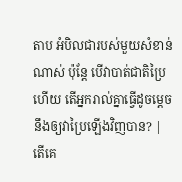តាប អំបិលជារបស់មួយសំខាន់ណាស់ ប៉ុន្ដែ បើវាបាត់ជាតិប្រៃហើយ តើអ្នករាល់គ្នាធ្វើដូចម្ដេចនឹងឲ្យវាប្រៃឡើងវិញបាន? |
តើគេ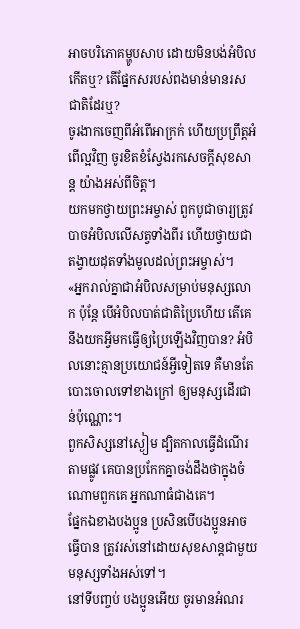អាចបរិភោគម្ហូបសាប ដោយមិនបង់អំបិលកើតឬ? តើផ្នែកសរបស់ពងមាន់មានរសជាតិដែរឬ?
ចូរងាកចេញពីអំពើអាក្រក់ ហើយប្រព្រឹត្តអំពើល្អវិញ ចូរខិតខំស្វែងរកសេចក្ដីសុខសាន្ត យ៉ាងអស់ពីចិត្ត។
យកមកថ្វាយព្រះអម្ចាស់ ពួកបូជាចារ្យត្រូវបាចអំបិលលើសត្វទាំងពីរ ហើយថ្វាយជាតង្វាយដុតទាំងមូលដល់ព្រះអម្ចាស់។
«អ្នករាល់គ្នាជាអំបិលសម្រាប់មនុស្សលោក ប៉ុន្តែ បើអំបិលបាត់ជាតិប្រៃហើយ តើគេនឹងយកអ្វីមកធ្វើឲ្យប្រៃឡើងវិញបាន? អំបិលនោះគ្មានប្រយោជន៍អ្វីទៀតទេ គឺមានតែបោះចោលទៅខាងក្រៅ ឲ្យមនុស្សដើរជាន់ប៉ុណ្ណោះ។
ពួកសិស្សនៅស្ងៀម ដ្បិតកាលធ្វើដំណើរតាមផ្លូវ គេបានប្រកែកគ្នាចង់ដឹងថាក្នុងចំណោមពួកគេ អ្នកណាធំជាងគេ។
ផ្នែកឯខាងបងប្អូន ប្រសិនបើបងប្អូនអាចធ្វើបាន ត្រូវរស់នៅដោយសុខសាន្តជាមួយមនុស្សទាំងអស់ទៅ។
នៅទីបញ្ចប់ បងប្អូនអើយ ចូរមានអំណរ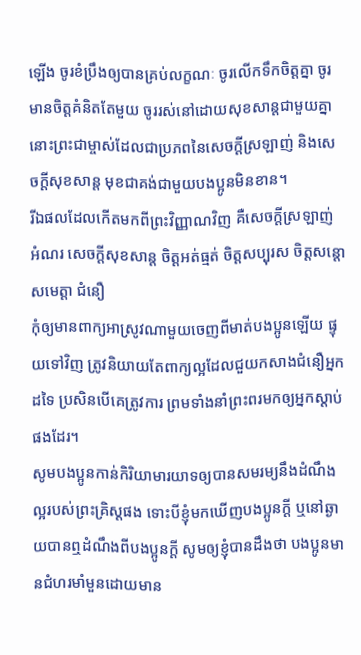ឡើង ចូរខំប្រឹងឲ្យបានគ្រប់លក្ខណៈ ចូរលើកទឹកចិត្តគ្នា ចូរមានចិត្តគំនិតតែមួយ ចូររស់នៅដោយសុខសាន្តជាមួយគ្នា នោះព្រះជាម្ចាស់ដែលជាប្រភពនៃសេចក្ដីស្រឡាញ់ និងសេចក្ដីសុខសាន្ត មុខជាគង់ជាមួយបងប្អូនមិនខាន។
រីឯផលដែលកើតមកពីព្រះវិញ្ញាណវិញ គឺសេចក្ដីស្រឡាញ់ អំណរ សេចក្ដីសុខសាន្ត ចិត្តអត់ធ្មត់ ចិត្តសប្បុរស ចិត្តសន្ដោសមេត្តា ជំនឿ
កុំឲ្យមានពាក្យអាស្រូវណាមួយចេញពីមាត់បងប្អូនឡើយ ផ្ទុយទៅវិញ ត្រូវនិយាយតែពាក្យល្អដែលជួយកសាងជំនឿអ្នកដទៃ ប្រសិនបើគេត្រូវការ ព្រមទាំងនាំព្រះពរមកឲ្យអ្នកស្ដាប់ផងដែរ។
សូមបងប្អូនកាន់កិរិយាមារយាទឲ្យបានសមរម្យនឹងដំណឹងល្អរបស់ព្រះគ្រិស្តផង ទោះបីខ្ញុំមកឃើញបងប្អូនក្ដី ឬនៅឆ្ងាយបានឮដំណឹងពីបងប្អូនក្ដី សូមឲ្យខ្ញុំបានដឹងថា បងប្អូនមានជំហរមាំមួនដោយមាន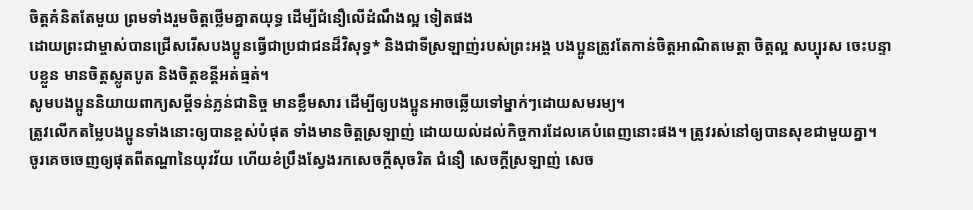ចិត្តគំនិតតែមួយ ព្រមទាំងរួមចិត្តថ្លើមគ្នាតយុទ្ធ ដើម្បីជំនឿលើដំណឹងល្អ ទៀតផង
ដោយព្រះជាម្ចាស់បានជ្រើសរើសបងប្អូនធ្វើជាប្រជាជនដ៏វិសុទ្ធ* និងជាទីស្រឡាញ់របស់ព្រះអង្គ បងប្អូនត្រូវតែកាន់ចិត្តអាណិតមេត្តា ចិត្តល្អ សប្បុរស ចេះបន្ទាបខ្លួន មានចិត្តស្លូតបូត និងចិត្តខន្តីអត់ធ្មត់។
សូមបងប្អូននិយាយពាក្យសម្ដីទន់ភ្លន់ជានិច្ច មានខ្លឹមសារ ដើម្បីឲ្យបងប្អូនអាចឆ្លើយទៅម្នាក់ៗដោយសមរម្យ។
ត្រូវលើកតម្លៃបងប្អូនទាំងនោះឲ្យបានខ្ពស់បំផុត ទាំងមានចិត្តស្រឡាញ់ ដោយយល់ដល់កិច្ចការដែលគេបំពេញនោះផង។ ត្រូវរស់នៅឲ្យបានសុខជាមួយគ្នា។
ចូរគេចចេញឲ្យផុតពីតណ្ហានៃយុវវ័យ ហើយខំប្រឹងស្វែងរកសេចក្ដីសុចរិត ជំនឿ សេចក្ដីស្រឡាញ់ សេច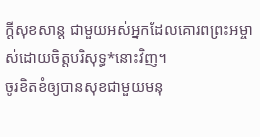ក្ដីសុខសាន្ត ជាមួយអស់អ្នកដែលគោរពព្រះអម្ចាស់ដោយចិត្តបរិសុទ្ធ*នោះវិញ។
ចូរខិតខំឲ្យបានសុខជាមួយមនុ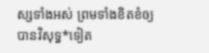ស្សទាំងអស់ ព្រមទាំងខិតខំឲ្យបានវិសុទ្ធ*ទៀត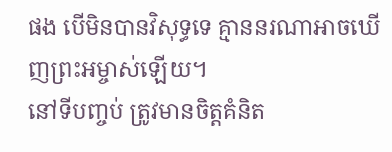ផង បើមិនបានវិសុទ្ធទេ គ្មាននរណាអាចឃើញព្រះអម្ចាស់ឡើយ។
នៅទីបញ្ចប់ ត្រូវមានចិត្តគំនិត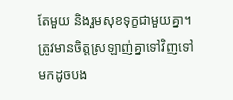តែមួយ និងរួមសុខទុក្ខជាមួយគ្នា។ ត្រូវមានចិត្តស្រឡាញ់គ្នាទៅវិញទៅមកដូចបង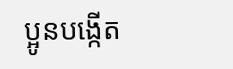ប្អូនបង្កើត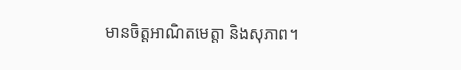មានចិត្តអាណិតមេត្តា និងសុភាព។